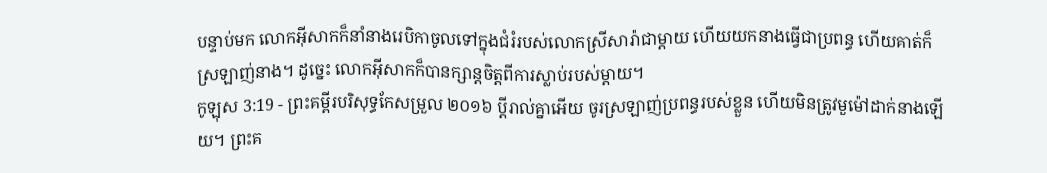បន្ទាប់មក លោកអ៊ីសាកក៏នាំនាងរេបិកាចូលទៅក្នុងជំរំរបស់លោកស្រីសារ៉ាជាម្តាយ ហើយយកនាងធ្វើជាប្រពន្ធ ហើយគាត់ក៏ស្រឡាញ់នាង។ ដូច្នេះ លោកអ៊ីសាកក៏បានក្សាន្តចិត្តពីការស្លាប់របស់ម្តាយ។
កូឡុស 3:19 - ព្រះគម្ពីរបរិសុទ្ធកែសម្រួល ២០១៦ ប្ដីរាល់គ្នាអើយ ចូរស្រឡាញ់ប្រពន្ធរបស់ខ្លួន ហើយមិនត្រូវមួម៉ៅដាក់នាងឡើយ។ ព្រះគ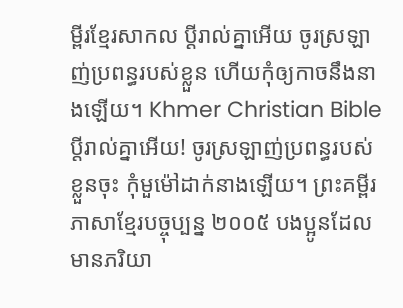ម្ពីរខ្មែរសាកល ប្ដីរាល់គ្នាអើយ ចូរស្រឡាញ់ប្រពន្ធរបស់ខ្លួន ហើយកុំឲ្យកាចនឹងនាងឡើយ។ Khmer Christian Bible ប្ដីរាល់គ្នាអើយ! ចូរស្រឡាញ់ប្រពន្ធរបស់ខ្លួនចុះ កុំមួម៉ៅដាក់នាងឡើយ។ ព្រះគម្ពីរភាសាខ្មែរបច្ចុប្បន្ន ២០០៥ បងប្អូនដែលមានភរិយា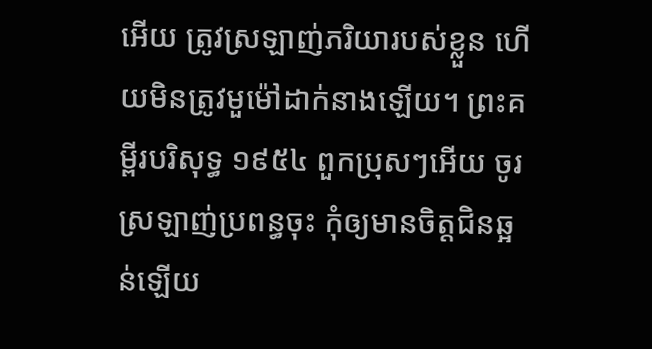អើយ ត្រូវស្រឡាញ់ភរិយារបស់ខ្លួន ហើយមិនត្រូវមួម៉ៅដាក់នាងឡើយ។ ព្រះគម្ពីរបរិសុទ្ធ ១៩៥៤ ពួកប្រុសៗអើយ ចូរស្រឡាញ់ប្រពន្ធចុះ កុំឲ្យមានចិត្តជិនឆ្អន់ឡើយ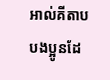អាល់គីតាប បងប្អូនដែ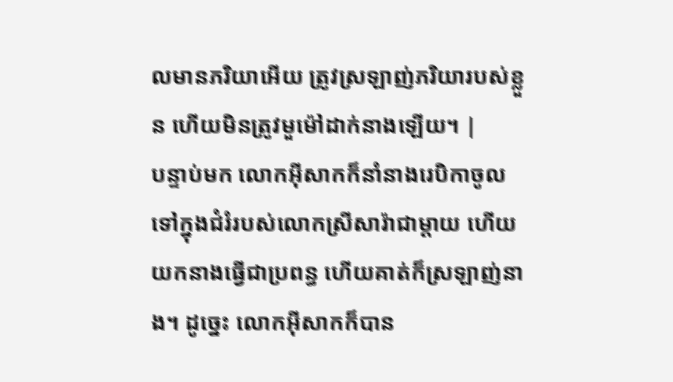លមានភរិយាអើយ ត្រូវស្រឡាញ់ភរិយារបស់ខ្លួន ហើយមិនត្រូវមួម៉ៅដាក់នាងឡើយ។ |
បន្ទាប់មក លោកអ៊ីសាកក៏នាំនាងរេបិកាចូលទៅក្នុងជំរំរបស់លោកស្រីសារ៉ាជាម្តាយ ហើយយកនាងធ្វើជាប្រពន្ធ ហើយគាត់ក៏ស្រឡាញ់នាង។ ដូច្នេះ លោកអ៊ីសាកក៏បាន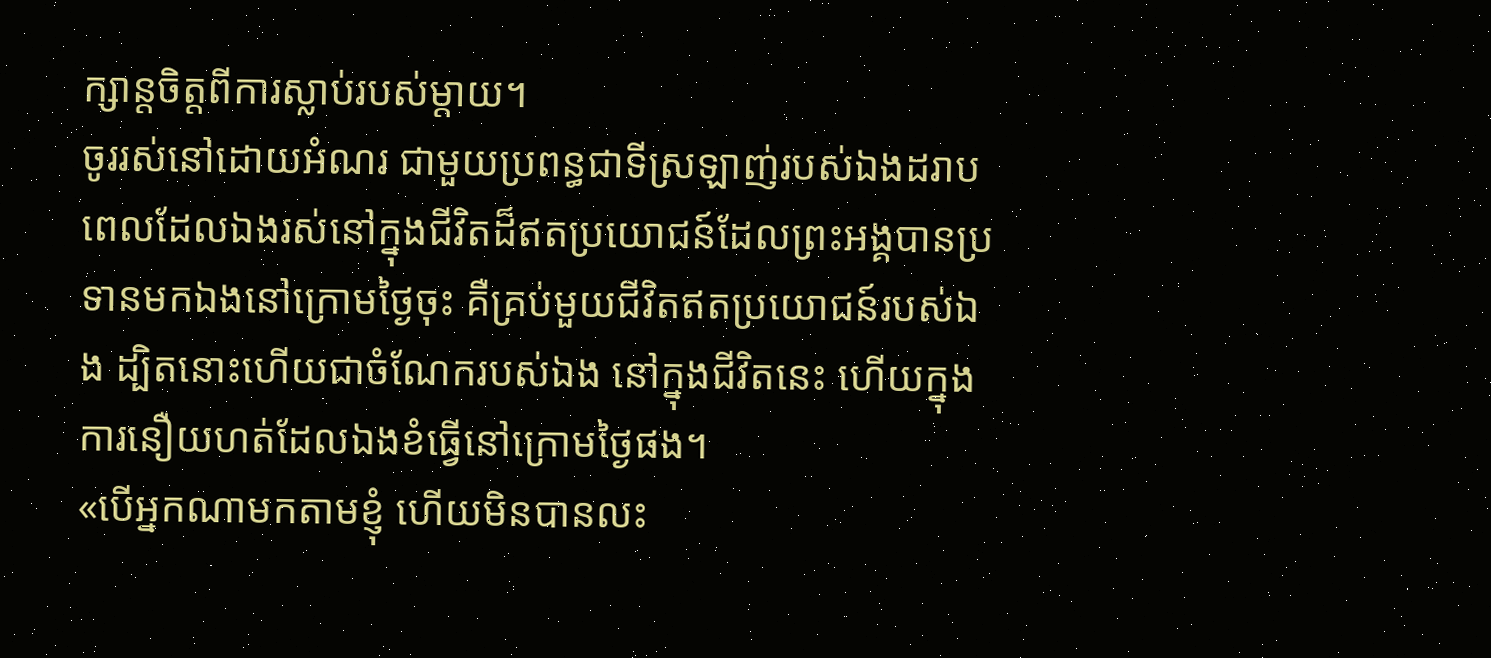ក្សាន្តចិត្តពីការស្លាប់របស់ម្តាយ។
ចូររស់នៅដោយអំណរ ជាមួយប្រពន្ធជាទីស្រឡាញ់របស់ឯងដរាប ពេលដែលឯងរស់នៅក្នុងជីវិតដ៏ឥតប្រយោជន៍ដែលព្រះអង្គបានប្រទានមកឯងនៅក្រោមថ្ងៃចុះ គឺគ្រប់មួយជីវិតឥតប្រយោជន៍របស់ឯង ដ្បិតនោះហើយជាចំណែករបស់ឯង នៅក្នុងជីវិតនេះ ហើយក្នុងការនឿយហត់ដែលឯងខំធ្វើនៅក្រោមថ្ងៃផង។
«បើអ្នកណាមកតាមខ្ញុំ ហើយមិនបានលះ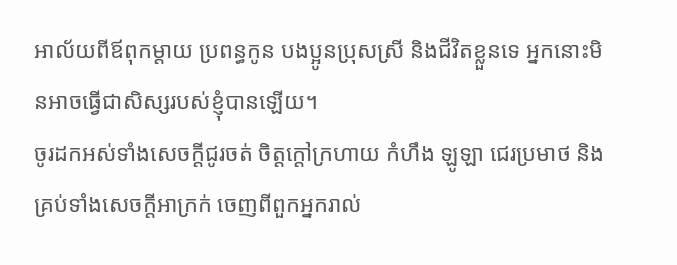អាល័យពីឪពុកម្តាយ ប្រពន្ធកូន បងប្អូនប្រុសស្រី និងជីវិតខ្លួនទេ អ្នកនោះមិនអាចធ្វើជាសិស្សរបស់ខ្ញុំបានឡើយ។
ចូរដកអស់ទាំងសេចក្តីជូរចត់ ចិត្តក្តៅក្រហាយ កំហឹង ឡូឡា ជេរប្រមាថ និងគ្រប់ទាំងសេចក្តីអាក្រក់ ចេញពីពួកអ្នករាល់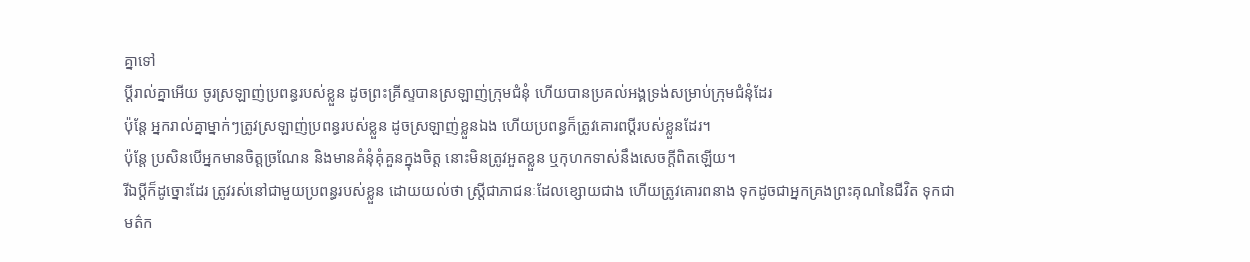គ្នាទៅ
ប្ដីរាល់គ្នាអើយ ចូរស្រឡាញ់ប្រពន្ធរបស់ខ្លួន ដូចព្រះគ្រីស្ទបានស្រឡាញ់ក្រុមជំនុំ ហើយបានប្រគល់អង្គទ្រង់សម្រាប់ក្រុមជំនុំដែរ
ប៉ុន្តែ អ្នករាល់គ្នាម្នាក់ៗត្រូវស្រឡាញ់ប្រពន្ធរបស់ខ្លួន ដូចស្រឡាញ់ខ្លួនឯង ហើយប្រពន្ធក៏ត្រូវគោរពប្តីរបស់ខ្លួនដែរ។
ប៉ុន្តែ ប្រសិនបើអ្នកមានចិត្តច្រណែន និងមានគំនុំគុំគួនក្នុងចិត្ត នោះមិនត្រូវអួតខ្លួន ឬកុហកទាស់នឹងសេចក្តីពិតឡើយ។
រីឯប្ដីក៏ដូច្នោះដែរ ត្រូវរស់នៅជាមួយប្រពន្ធរបស់ខ្លួន ដោយយល់ថា ស្ត្រីជាភាជនៈដែលខ្សោយជាង ហើយត្រូវគោរពនាង ទុកដូចជាអ្នកគ្រងព្រះគុណនៃជីវិត ទុកជាមត៌ក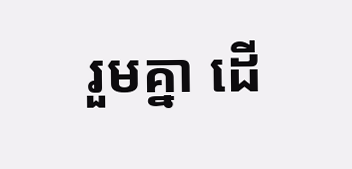រួមគ្នា ដើ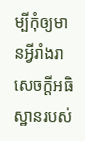ម្បីកុំឲ្យមានអ្វីរាំងរាសេចក្តីអធិស្ឋានរបស់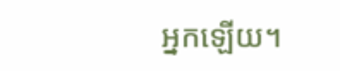អ្នកឡើយ។